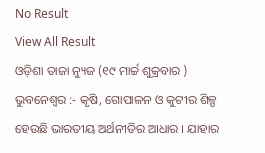No Result
View All Result
ଓଡ଼ିଶା ତାଜା ନ୍ୟୁଜ (୧୯ ମାର୍ଚ୍ଚ ଶୁକ୍ରବାର ) ଭୁବନେଶ୍ୱର :- କୃଷି, ଗୋପାଳନ ଓ କୁଟୀର ଶିଳ୍ପ ହେଉଛି ଭାରତୀୟ ଅର୍ଥନୀତିର ଆଧାର । ଯାହାର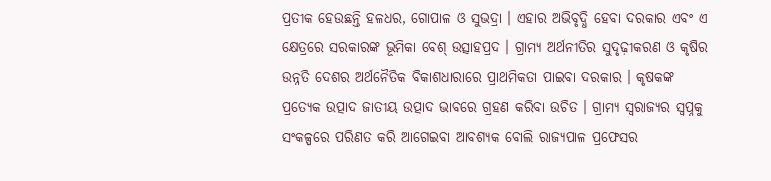ପ୍ରତୀକ ହେଉଛନ୍ତି ହଳଧର, ଗୋପାଳ ଓ ସୁଭଦ୍ରା । ଏହାର ଅଭିବୃଦ୍ଧି ହେବା ଦରକାର ଏବଂ ଏ କ୍ଷେତ୍ରରେ ସରକାରଙ୍କ ଭୂମିକା ବେଶ୍ ଉତ୍ସାହପ୍ରଦ । ଗ୍ରାମ୍ୟ ଅର୍ଥନୀତିର ସୁଦୃଢ଼ୀକରଣ ଓ କୃଷିର ଉନ୍ନତି ଦେଶର ଅର୍ଥନୈତିକ ବିକାଶଧାରାରେ ପ୍ରାଥମିକତା ପାଇବା ଦରକାର । କୃଷକଙ୍କ ପ୍ରତ୍ୟେକ ଉତ୍ପାଦ ଜାତୀୟ ଉତ୍ପାଦ ଭାବରେ ଗ୍ରହଣ କରିବା ଉଚିତ । ଗ୍ରାମ୍ୟ ସ୍ୱରାଜ୍ୟର ସ୍ୱପ୍ନକୁ ସଂକଳ୍ପରେ ପରିଣତ କରି ଆଗେଇବା ଆବଶ୍ୟକ ବୋଲି ରାଜ୍ୟପାଳ ପ୍ରଫେସର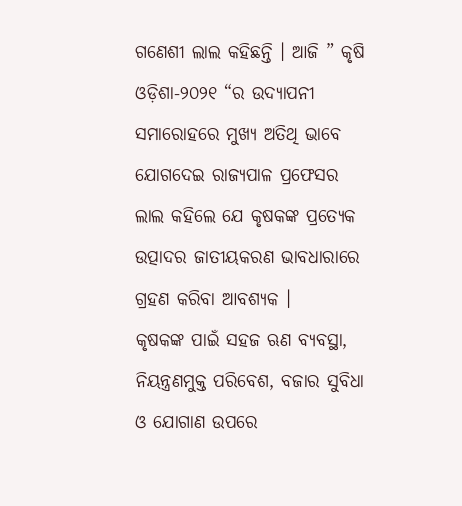ଗଣେଶୀ ଲାଲ କହିଛନ୍ତି । ଆଜି ” କୃଷି ଓଡ଼ିଶା-୨୦୨୧ “ର ଉଦ୍ଯାପନୀ ସମାରୋହରେ ମୁଖ୍ୟ ଅତିଥି ଭାବେ ଯୋଗଦେଇ ରାଜ୍ୟପାଳ ପ୍ରଫେସର ଲାଲ କହିଲେ ଯେ କୃଷକଙ୍କ ପ୍ରତ୍ୟେକ ଉତ୍ପାଦର ଜାତୀୟକରଣ ଭାବଧାରାରେ ଗ୍ରହଣ କରିବା ଆବଶ୍ୟକ ।
କୃଷକଙ୍କ ପାଇଁ ସହଜ ଋଣ ବ୍ୟବସ୍ଥା, ନିୟନ୍ତ୍ରଣମୁକ୍ତ ପରିବେଶ, ବଜାର ସୁବିଧା ଓ ଯୋଗାଣ ଉପରେ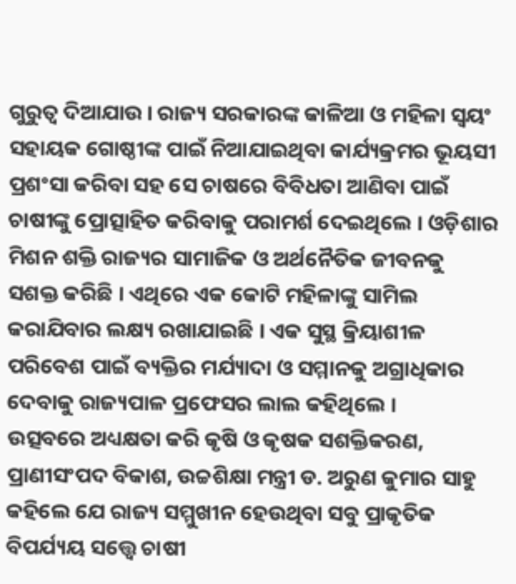ଗୁରୁତ୍ୱ ଦିଆଯାଉ । ରାଜ୍ୟ ସରକାରଙ୍କ କାଳିଆ ଓ ମହିଳା ସ୍ୱୟଂ ସହାୟକ ଗୋଷ୍ଠୀଙ୍କ ପାଇଁ ନିଆଯାଇଥିବା କାର୍ଯ୍ୟକ୍ରମର ଭୂୟସୀ ପ୍ରଶଂସା କରିବା ସହ ସେ ଚାଷରେ ବିବିଧତା ଆଣିବା ପାଇଁ ଚାଷୀଙ୍କୁ ପ୍ରୋତ୍ସାହିତ କରିବାକୁ ପରାମର୍ଶ ଦେଇଥିଲେ । ଓଡ଼ିଶାର ମିଶନ ଶକ୍ତି ରାଜ୍ୟର ସାମାଜିକ ଓ ଅର୍ଥନୈତିକ ଜୀବନକୁ ସଶକ୍ତ କରିଛି । ଏଥିରେ ଏକ କୋଟି ମହିଳାଙ୍କୁ ସାମିଲ କରାଯିବାର ଲକ୍ଷ୍ୟ ରଖାଯାଇଛି । ଏକ ସୁସ୍ଥ କ୍ରିୟାଶୀଳ ପରିବେଶ ପାଇଁ ବ୍ୟକ୍ତିର ମର୍ଯ୍ୟାଦା ଓ ସମ୍ମାନକୁ ଅଗ୍ରାଧିକାର ଦେବାକୁ ରାଜ୍ୟପାଳ ପ୍ରଫେସର ଲାଲ କହିଥିଲେ ।
ଉତ୍ସବରେ ଅଧ୍ୟକ୍ଷତା କରି କୃଷି ଓ କୃଷକ ସଶକ୍ତିକରଣ, ପ୍ରାଣୀସଂପଦ ବିକାଶ, ଉଚ୍ଚଶିକ୍ଷା ମନ୍ତ୍ରୀ ଡ. ଅରୁଣ କୁମାର ସାହୁ କହିଲେ ଯେ ରାଜ୍ୟ ସମ୍ମୁଖୀନ ହେଉଥିବା ସବୁ ପ୍ରାକୃତିକ ବିପର୍ଯ୍ୟୟ ସତ୍ତ୍ୱେ ଚାଷୀ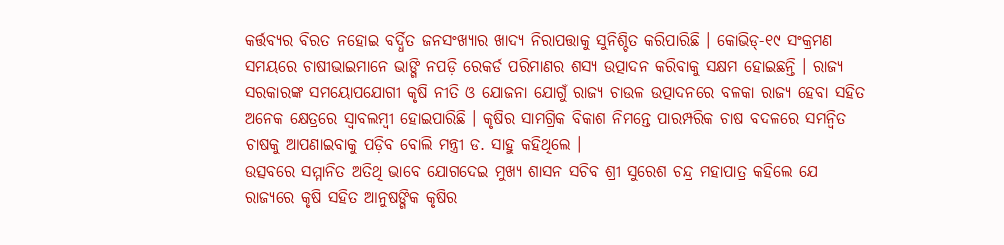କର୍ତ୍ତବ୍ୟର ବିରତ ନହୋଇ ବର୍ଦ୍ଧିତ ଜନସଂଖ୍ୟାର ଖାଦ୍ୟ ନିରାପତ୍ତାକୁ ସୁନିଶ୍ଚିତ କରିପାରିଛି । କୋଭିଡ୍-୧୯ ସଂକ୍ରମଣ ସମୟରେ ଚାଷୀଭାଇମାନେ ଭାଙ୍ଗି ନପଡ଼ି ରେକର୍ଡ ପରିମାଣର ଶସ୍ୟ ଉତ୍ପାଦନ କରିବାକୁ ସକ୍ଷମ ହୋଇଛନ୍ତି । ରାଜ୍ୟ ସରକାରଙ୍କ ସମୟୋପଯୋଗୀ କୃଷି ନୀତି ଓ ଯୋଜନା ଯୋଗୁଁ ରାଜ୍ୟ ଚାଉଳ ଉତ୍ପାଦନରେ ବଳକା ରାଜ୍ୟ ହେବା ସହିତ ଅନେକ କ୍ଷେତ୍ରରେ ସ୍ୱାବଲମ୍ବୀ ହୋଇପାରିଛି । କୃଷିର ସାମଗ୍ରିକ ବିକାଶ ନିମନ୍ତେ ପାରମ୍ପରିକ ଚାଷ ବଦଳରେ ସମନ୍ୱିତ ଚାଷକୁ ଆପଣାଇବାକୁ ପଡ଼ିବ ବୋଲି ମନ୍ତ୍ରୀ ଡ. ସାହୁ କହିଥିଲେ ।
ଉତ୍ସବରେ ସମ୍ମାନିତ ଅତିଥି ଭାବେ ଯୋଗଦେଇ ମୁଖ୍ୟ ଶାସନ ସଚିବ ଶ୍ରୀ ସୁରେଶ ଚନ୍ଦ୍ର ମହାପାତ୍ର କହିଲେ ଯେ ରାଜ୍ୟରେ କୃଷି ସହିତ ଆନୁଷଙ୍ଗିକ କୃଷିର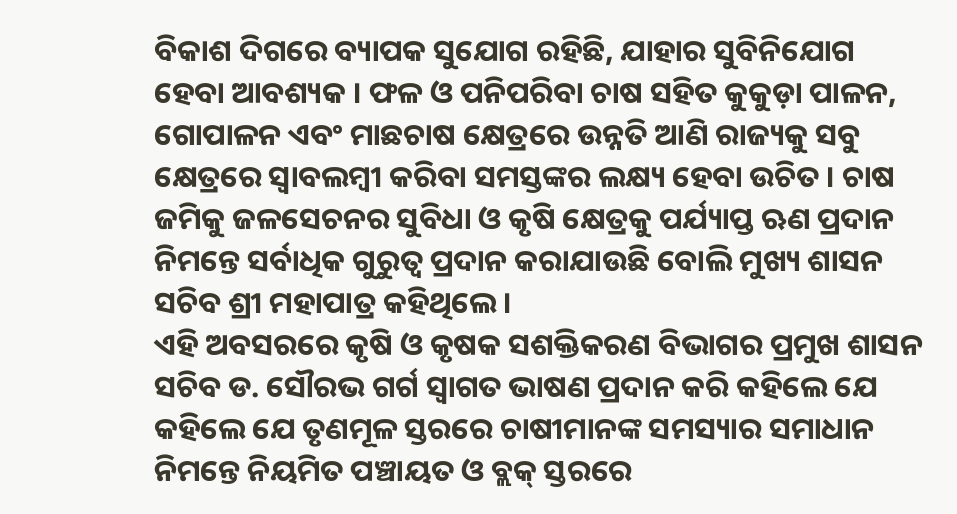ବିକାଶ ଦିଗରେ ବ୍ୟାପକ ସୁଯୋଗ ରହିଛି, ଯାହାର ସୁବିନିଯୋଗ ହେବା ଆବଶ୍ୟକ । ଫଳ ଓ ପନିପରିବା ଚାଷ ସହିତ କୁକୁଡ଼ା ପାଳନ, ଗୋପାଳନ ଏବଂ ମାଛଚାଷ କ୍ଷେତ୍ରରେ ଉନ୍ନତି ଆଣି ରାଜ୍ୟକୁ ସବୁ କ୍ଷେତ୍ରରେ ସ୍ୱାବଲମ୍ବୀ କରିବା ସମସ୍ତଙ୍କର ଲକ୍ଷ୍ୟ ହେବା ଉଚିତ । ଚାଷ ଜମିକୁ ଜଳସେଚନର ସୁବିଧା ଓ କୃଷି କ୍ଷେତ୍ରକୁ ପର୍ଯ୍ୟାପ୍ତ ଋଣ ପ୍ରଦାନ ନିମନ୍ତେ ସର୍ବାଧିକ ଗୁରୁତ୍ୱ ପ୍ରଦାନ କରାଯାଉଛି ବୋଲି ମୁଖ୍ୟ ଶାସନ ସଚିବ ଶ୍ରୀ ମହାପାତ୍ର କହିଥିଲେ ।
ଏହି ଅବସରରେ କୃଷି ଓ କୃଷକ ସଶକ୍ତିକରଣ ବିଭାଗର ପ୍ରମୁଖ ଶାସନ ସଚିବ ଡ. ସୌରଭ ଗର୍ଗ ସ୍ୱାଗତ ଭାଷଣ ପ୍ରଦାନ କରି କହିଲେ ଯେ କହିଲେ ଯେ ତୃଣମୂଳ ସ୍ତରରେ ଚାଷୀମାନଙ୍କ ସମସ୍ୟାର ସମାଧାନ ନିମନ୍ତେ ନିୟମିତ ପଞ୍ଚାୟତ ଓ ବ୍ଲକ୍ ସ୍ତରରେ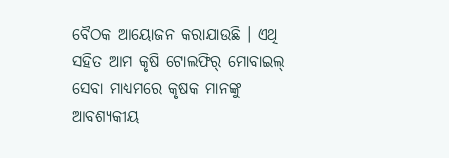ବୈଠକ ଆୟୋଜନ କରାଯାଉଛି । ଏଥି ସହିତ ଆମ କୃଷି ଟୋଲଫିର୍ ମୋବାଇଲ୍ ସେବା ମାଧ୍ୟମରେ କୃଷକ ମାନଙ୍କୁ ଆବଶ୍ୟକୀୟ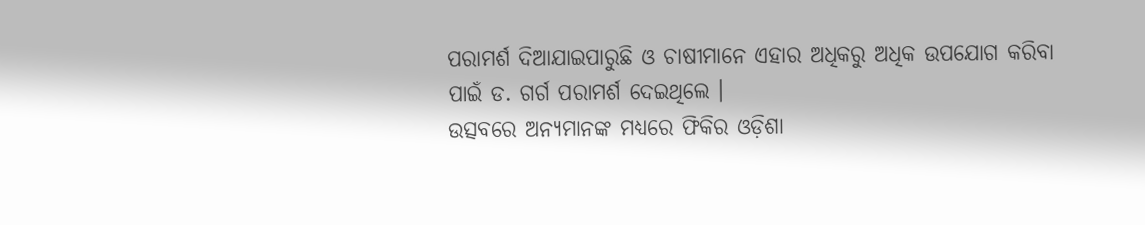ପରାମର୍ଶ ଦିଆଯାଇପାରୁଛି ଓ ଚାଷୀମାନେ ଏହାର ଅଧିକରୁ ଅଧିକ ଉପଯୋଗ କରିବା ପାଇଁ ଡ. ଗର୍ଗ ପରାମର୍ଶ ଦେଇଥିଲେ ।
ଉତ୍ସବରେ ଅନ୍ୟମାନଙ୍କ ମଧ୍ୟରେ ଫିକିର ଓଡ଼ିଶା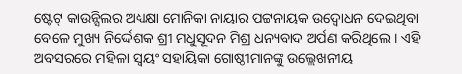ଷ୍ଟେଟ୍ କାଉନ୍ସିଲର ଅଧ୍ୟକ୍ଷା ମୋନିକା ନାୟାର ପଟ୍ଟନାୟକ ଉଦ୍ବୋଧନ ଦେଇଥିବା ବେଳେ ମୁଖ୍ୟ ନିର୍ଦ୍ଦେଶକ ଶ୍ରୀ ମଧୁସୂଦନ ମିଶ୍ର ଧନ୍ୟବାଦ ଅର୍ପଣ କରିଥିଲେ । ଏହି ଅବସରରେ ମହିଳା ସ୍ୱୟଂ ସହାୟିକା ଗୋଷ୍ଠୀମାନଙ୍କୁ ଉଲ୍ଲେଖନୀୟ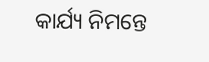କାର୍ଯ୍ୟ ନିମନ୍ତେ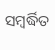ସମ୍ବର୍ଦ୍ଧିତ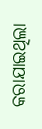କରାଯାଇଥିଲା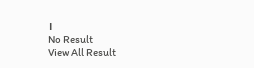।
No Result
View All Result